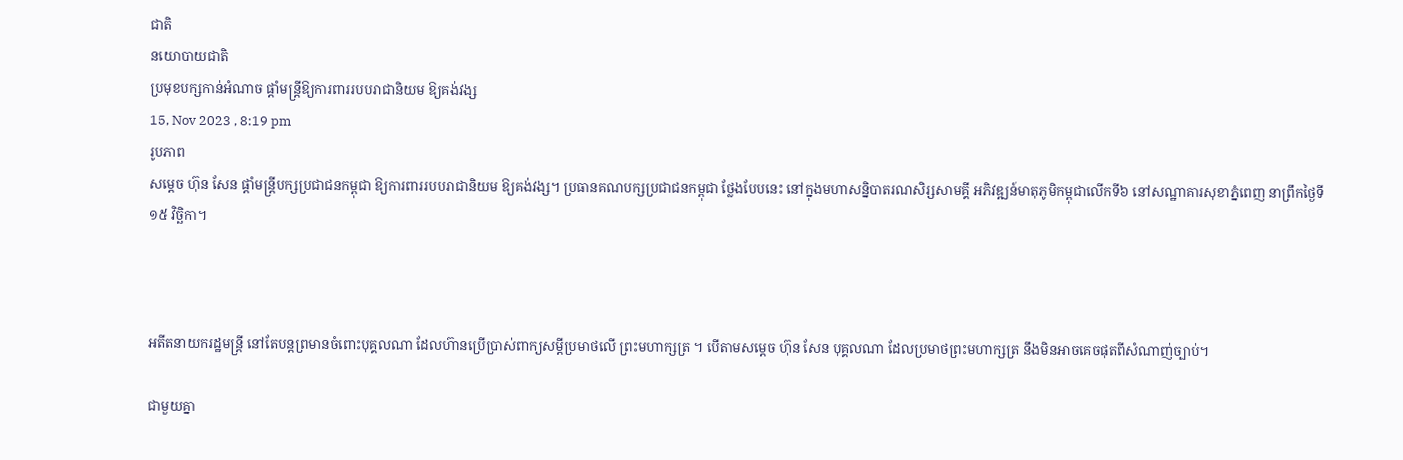ជាតិ
នយោបាយជាតិ
ប្រមុខបក្សកាន់អំណាច ផ្ដាំមន្រ្តីឱ្យការពាររបបរាជានិយម ឱ្យគង់វង្ស
15, Nov 2023 , 8:19 pm
រូបភាព
សម្ដេច ហ៊ុន សែន ផ្ដាំមន្រ្តីបក្សប្រជាជនកម្ពុជា ឱ្យការពាររបបរាជានិយម ឱ្យគង់វង្ស។ ប្រធានគណបក្សប្រជាជនកម្ពុជា ថ្លែងបែបនេះ នៅក្នុងមហាសន្និបាតរណសិរ្សសាមគ្គី អភិវឌ្ឍន៍មាតុភូមិកម្ពុជាលើកទី៦ នៅសណ្ឋាគារសុខាភ្នំពេញ នាព្រឹកថ្ងៃទី១៥ វិច្ឆិកា។



អតីតនាយករដ្ឋមន្រ្តី នៅតែបន្តព្រមានចំពោះបុគ្គលណា ដែលហ៊ានប្រើប្រាស់ពាក្យសម្តីប្រមាថលើ ព្រះមហាក្សត្រ ។ បើតាមសម្ដេច ហ៊ុន សែន បុគ្គលណា ដែលប្រមាថព្រះមហាក្សត្រ នឹងមិនអាចគេចផុតពីសំណាញ់ច្បាប់។

ជាមួយគ្នា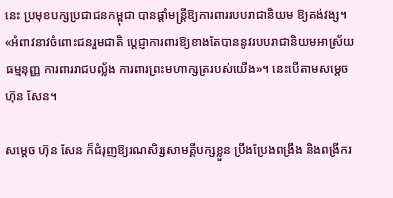នេះ ប្រមុខបក្សប្រជាជនកម្ពុជា បានផ្ដាំមន្រ្តីឱ្យការពាររបបរាជានិយម ឱ្យគង់វង្ស។ «អំពាវនាវចំពោះជនរួមជាតិ ប្ដេជ្ញាការពារឱ្យខាងតែបាននូវរបបរាជានិយមអាស្រ័យធម្មនុញ្ញ ការពាររាជបល្ល័ង ការពារព្រះមហាក្សត្ររបស់យើង»។ នេះបើតាមសម្ដេច ហ៊ុន សែន។

សម្ដេច ហ៊ុន សែន ក៏ជំរុញឱ្យរណសិរ្សសាមគ្គីបក្សខ្លួន ប្រឹងប្រែងពង្រឹង និងពង្រីករ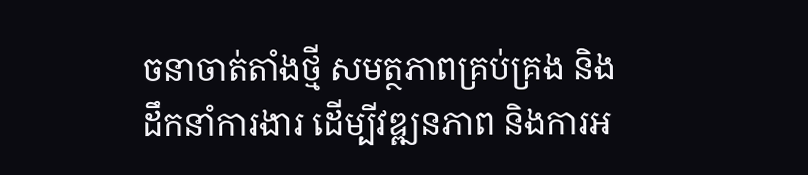ចនាចាត់តាំងថ្មី សមត្ថភាពគ្រប់គ្រង និងដឹកនាំការងារ ដើម្បីវឌ្ឍនភាព និងការអ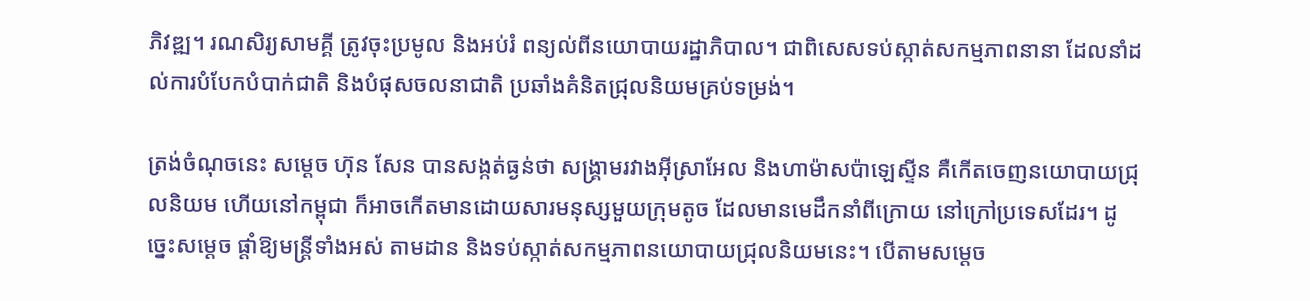ភិវឌ្ឍ។ រណសិរ្យសាមគ្គី ត្រូវចុះប្រមូល និងអប់រំ ពន្យល់ពីនយោបាយរដ្ឋាភិបាល។ ជាពិសេសទប់ស្កាត់សកម្មភាពនានា ដែលនាំដល់ការបំបែកបំបាក់ជាតិ និងបំផុសចលនាជាតិ ប្រឆាំងគំនិតជ្រុលនិយមគ្រប់ទម្រង់។

ត្រង់ចំណុចនេះ សម្ដេច ហ៊ុន សែន បានសង្កត់ធ្ងន់ថា សង្គ្រាមរវាងអ៊ីស្រាអែល និងហាម៉ាសប៉ាឡេស្ទីន គឺកើតចេញនយោបាយជ្រុលនិយម ហើយនៅកម្ពុជា ក៏អាចកើតមានដោយសារមនុស្សមួយក្រុមតូច ដែលមានមេដឹកនាំពីក្រោយ នៅក្រៅប្រទេសដែរ។ ដូច្នេះសម្ដេច ផ្ដាំឱ្យមន្រ្តីទាំងអស់ តាមដាន និងទប់ស្កាត់សកម្មភាពនយោបាយជ្រុលនិយមនេះ។ បើតាមសម្ដេច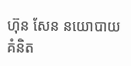ហ៊ុន សែន នយោបាយគំនិត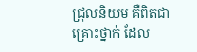ជ្រុលនិយម គឺពិតជាគ្រោះថ្នាក់ ដែល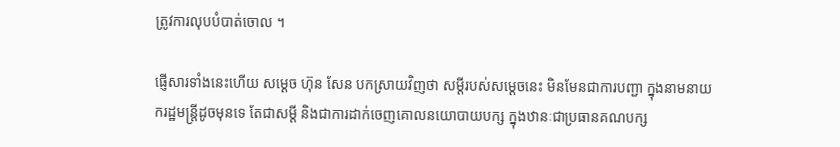ត្រូវការលុបបំបាត់ចោល ។

ផ្ញើសារទាំងនេះហើយ សម្ដេច ហ៊ុន សែន បកស្រាយវិញថា សម្តីរបស់សម្ដេចនេះ មិនមែនជាការបញ្ជា ក្នុងនាមនាយករដ្ឋមន្រ្តីដូចមុនទេ តែជាសម្តី និងជាការដាក់ចេញគោលនយោបាយបក្ស ក្នុងឋានៈជាប្រធានគណបក្ស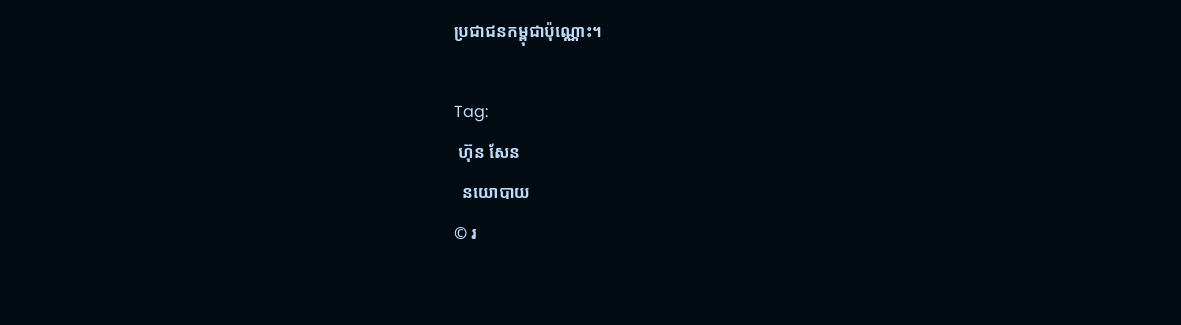ប្រជាជនកម្ពុជាប៉ុណ្ណោះ។

Tag:
 ហ៊ុន សែន
  នយោបាយ
© រ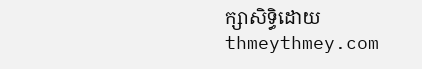ក្សាសិទ្ធិដោយ thmeythmey.com